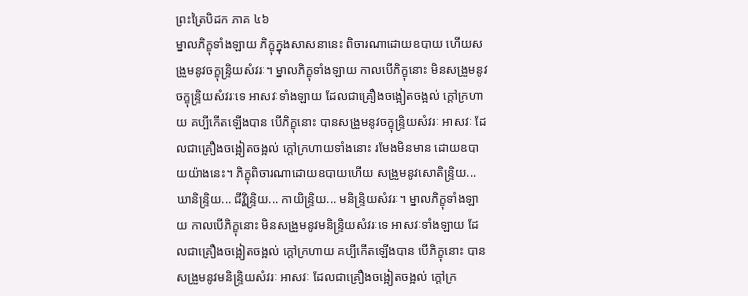ព្រះត្រៃបិដក ភាគ ៤៦
ម្នាលភិក្ខុទាំងឡាយ ភិក្ខុក្នុងសាសនានេះ ពិចារណាដោយឧបាយ ហើយសង្រួមនូវចក្ខុន្រ្ទិយសំវរៈ។ ម្នាលភិក្ខុទាំងឡាយ កាលបើភិក្ខុនោះ មិនសង្រួមនូវចក្ខុន្រ្ទិយសំវរៈទេ អាសវៈទាំងឡាយ ដែលជាគ្រឿងចង្អៀតចង្អល់ ក្តៅក្រហាយ គប្បីកើតឡើងបាន បើភិក្ខុនោះ បានសង្រួមនូវចក្ខុន្រ្ទិយសំវរៈ អាសវៈ ដែលជាគ្រឿងចង្អៀតចង្អល់ ក្តៅក្រហាយទាំងនោះ រមែងមិនមាន ដោយឧបាយយ៉ាងនេះ។ ភិក្ខុពិចារណាដោយឧបាយហើយ សង្រួមនូវសោតិន្រ្ទិយ... ឃានិន្រ្ទិយ... ជីវ្ហិន្រ្ទិយ... កាយិន្រ្ទិយ... មនិន្រ្ទិយសំវរៈ។ ម្នាលភិក្ខុទាំងឡាយ កាលបើភិក្ខុនោះ មិនសង្រួមនូវមនិន្រ្ទិយសំវរៈទេ អាសវៈទាំងឡាយ ដែលជាគ្រឿងចង្អៀតចង្អល់ ក្តៅក្រហាយ គប្បីកើតឡើងបាន បើភិក្ខុនោះ បានសង្រួមនូវមនិន្រ្ទិយសំវរៈ អាសវៈ ដែលជាគ្រឿងចង្អៀតចង្អល់ ក្តៅក្រ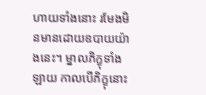ហាយទាំងនោះ រមែងមិនមានដោយឧបាយយ៉ាងនេះ។ ម្នាលភិក្ខុទាំងឡាយ កាលបើភិក្ខុនោះ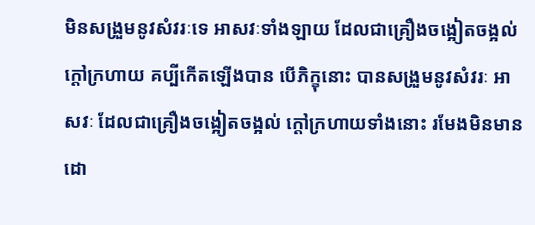មិនសង្រួមនូវសំវរៈទេ អាសវៈទាំងឡាយ ដែលជាគ្រឿងចង្អៀតចង្អល់ ក្តៅក្រហាយ គប្បីកើតឡើងបាន បើភិក្ខុនោះ បានសង្រួមនូវសំវរៈ អាសវៈ ដែលជាគ្រឿងចង្អៀតចង្អល់ ក្តៅក្រហាយទាំងនោះ រមែងមិនមាន ដោ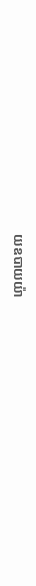យឧបាយយ៉ា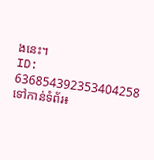ងនេះ។
ID: 636854392353404258
ទៅកាន់ទំព័រ៖